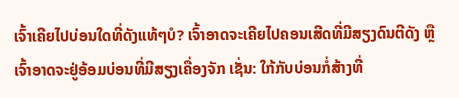ເຈົ້າເຄີຍໄປບ່ອນໃດທີ່ດັງແທ້ໆບໍ? ເຈົ້າອາດຈະເຄີຍໄປຄອນເສີດທີ່ມີສຽງດົນຕີດັງ ຫຼື ເຈົ້າອາດຈະຢູ່ອ້ອມບ່ອນທີ່ມີສຽງເຄື່ອງຈັກ ເຊັ່ນ: ໃກ້ກັບບ່ອນກໍ່ສ້າງທີ່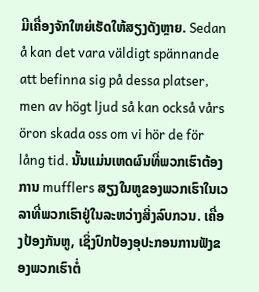ມີເຄື່ອງຈັກໃຫຍ່ເຮັດໃຫ້ສຽງດັງຫຼາຍ. Sedan å kan det vara väldigt spännande att befinna sig på dessa platser, men av högt ljud så kan också vårs öron skada oss om vi hör de för lång tid. ນັ້ນແມ່ນເຫດຜົນທີ່ພວກເຮົາຕ້ອງການ mufflers ສຽງໃນຫູຂອງພວກເຮົາໃນເວລາທີ່ພວກເຮົາຢູ່ໃນລະຫວ່າງສິ່ງລົບກວນ. ເຄື່ອງປ້ອງກັນຫູ, ເຊິ່ງປົກປ້ອງອຸປະກອນການຟັງຂອງພວກເຮົາຕໍ່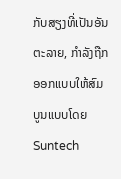ກັບສຽງທີ່ເປັນອັນຕະລາຍ, ກໍາລັງຖືກອອກແບບໃຫ້ສົມບູນແບບໂດຍ Suntech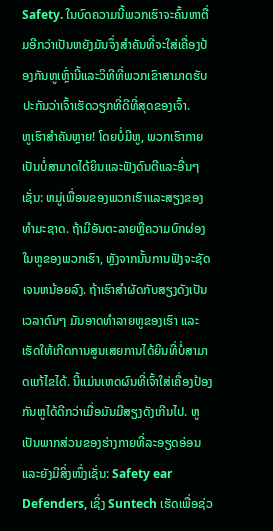Safety. ໃນບົດຄວາມນີ້ພວກເຮົາຈະຄົ້ນຫາຕື່ມອີກວ່າເປັນຫຍັງມັນຈຶ່ງສໍາຄັນທີ່ຈະໃສ່ເຄື່ອງປ້ອງກັນຫູເຫຼົ່ານີ້ແລະວິທີທີ່ພວກເຂົາສາມາດຮັບປະກັນວ່າເຈົ້າເຮັດວຽກທີ່ດີທີ່ສຸດຂອງເຈົ້າ.
ຫູເຮົາສຳຄັນຫຼາຍ! ໂດຍບໍ່ມີຫູ, ພວກເຮົາກາຍເປັນບໍ່ສາມາດໄດ້ຍິນແລະຟັງດົນຕີແລະອື່ນໆເຊັ່ນ: ຫມູ່ເພື່ອນຂອງພວກເຮົາແລະສຽງຂອງທໍາມະຊາດ. ຖ້າມີອັນຕະລາຍຫຼືຄວາມບົກຜ່ອງໃນຫູຂອງພວກເຮົາ, ຫຼັງຈາກນັ້ນການຟັງຈະຊັດເຈນຫນ້ອຍລົງ. ຖ້າເຮົາສຳຜັດກັບສຽງດັງເປັນເວລາດົນໆ ມັນອາດທຳລາຍຫູຂອງເຮົາ ແລະເຮັດໃຫ້ເກີດການສູນເສຍການໄດ້ຍິນທີ່ບໍ່ສາມາດແກ້ໄຂໄດ້. ນີ້ແມ່ນເຫດຜົນທີ່ເຈົ້າໃສ່ເຄື່ອງປ້ອງກັນຫູໄດ້ດີກວ່າເມື່ອມັນມີສຽງດັງເກີນໄປ. ຫູເປັນພາກສ່ວນຂອງຮ່າງກາຍທີ່ລະອຽດອ່ອນ ແລະຍັງມີສິ່ງໜຶ່ງເຊັ່ນ: Safety ear Defenders, ເຊິ່ງ Suntech ເຮັດເພື່ອຊ່ວ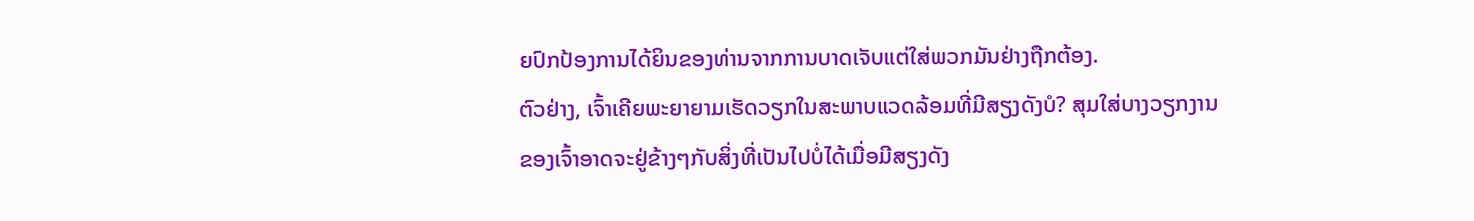ຍປົກປ້ອງການໄດ້ຍິນຂອງທ່ານຈາກການບາດເຈັບແຕ່ໃສ່ພວກມັນຢ່າງຖືກຕ້ອງ.
ຕົວຢ່າງ, ເຈົ້າເຄີຍພະຍາຍາມເຮັດວຽກໃນສະພາບແວດລ້ອມທີ່ມີສຽງດັງບໍ? ສຸມໃສ່ບາງວຽກງານຂອງເຈົ້າອາດຈະຢູ່ຂ້າງໆກັບສິ່ງທີ່ເປັນໄປບໍ່ໄດ້ເມື່ອມີສຽງດັງ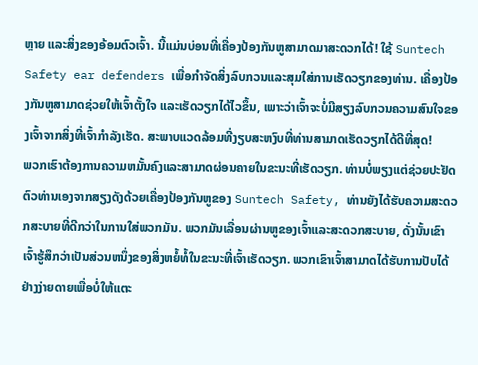ຫຼາຍ ແລະສິ່ງຂອງອ້ອມຕົວເຈົ້າ. ນີ້ແມ່ນບ່ອນທີ່ເຄື່ອງປ້ອງກັນຫູສາມາດມາສະດວກໄດ້! ໃຊ້ Suntech Safety ear defenders ເພື່ອກໍາຈັດສິ່ງລົບກວນແລະສຸມໃສ່ການເຮັດວຽກຂອງທ່ານ. ເຄື່ອງປ້ອງກັນຫູສາມາດຊ່ວຍໃຫ້ເຈົ້າຕັ້ງໃຈ ແລະເຮັດວຽກໄດ້ໄວຂຶ້ນ, ເພາະວ່າເຈົ້າຈະບໍ່ມີສຽງລົບກວນຄວາມສົນໃຈຂອງເຈົ້າຈາກສິ່ງທີ່ເຈົ້າກຳລັງເຮັດ. ສະພາບແວດລ້ອມທີ່ງຽບສະຫງົບທີ່ທ່ານສາມາດເຮັດວຽກໄດ້ດີທີ່ສຸດ!
ພວກເຮົາຕ້ອງການຄວາມຫມັ້ນຄົງແລະສາມາດຜ່ອນຄາຍໃນຂະນະທີ່ເຮັດວຽກ. ທ່ານບໍ່ພຽງແຕ່ຊ່ວຍປະຢັດຕົວທ່ານເອງຈາກສຽງດັງດ້ວຍເຄື່ອງປ້ອງກັນຫູຂອງ Suntech Safety, ທ່ານຍັງໄດ້ຮັບຄວາມສະດວກສະບາຍທີ່ດີກວ່າໃນການໃສ່ພວກມັນ. ພວກມັນເລື່ອນຜ່ານຫູຂອງເຈົ້າແລະສະດວກສະບາຍ, ດັ່ງນັ້ນເຂົາເຈົ້າຮູ້ສຶກວ່າເປັນສ່ວນຫນຶ່ງຂອງສິ່ງຫຍໍ້ທໍ້ໃນຂະນະທີ່ເຈົ້າເຮັດວຽກ. ພວກເຂົາເຈົ້າສາມາດໄດ້ຮັບການປັບໄດ້ຢ່າງງ່າຍດາຍເພື່ອບໍ່ໃຫ້ແຕະ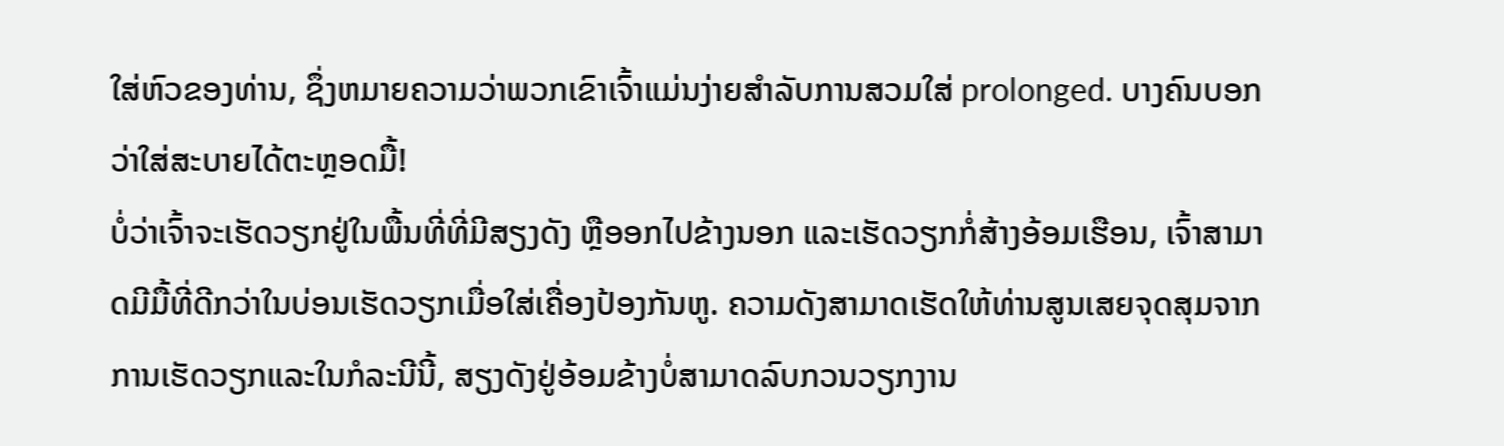ໃສ່ຫົວຂອງທ່ານ, ຊຶ່ງຫມາຍຄວາມວ່າພວກເຂົາເຈົ້າແມ່ນງ່າຍສໍາລັບການສວມໃສ່ prolonged. ບາງຄົນບອກວ່າໃສ່ສະບາຍໄດ້ຕະຫຼອດມື້!
ບໍ່ວ່າເຈົ້າຈະເຮັດວຽກຢູ່ໃນພື້ນທີ່ທີ່ມີສຽງດັງ ຫຼືອອກໄປຂ້າງນອກ ແລະເຮັດວຽກກໍ່ສ້າງອ້ອມເຮືອນ, ເຈົ້າສາມາດມີມື້ທີ່ດີກວ່າໃນບ່ອນເຮັດວຽກເມື່ອໃສ່ເຄື່ອງປ້ອງກັນຫູ. ຄວາມດັງສາມາດເຮັດໃຫ້ທ່ານສູນເສຍຈຸດສຸມຈາກການເຮັດວຽກແລະໃນກໍລະນີນີ້, ສຽງດັງຢູ່ອ້ອມຂ້າງບໍ່ສາມາດລົບກວນວຽກງານ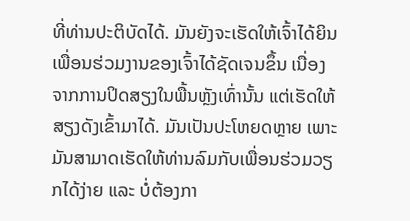ທີ່ທ່ານປະຕິບັດໄດ້. ມັນຍັງຈະເຮັດໃຫ້ເຈົ້າໄດ້ຍິນເພື່ອນຮ່ວມງານຂອງເຈົ້າໄດ້ຊັດເຈນຂຶ້ນ ເນື່ອງຈາກການປິດສຽງໃນພື້ນຫຼັງເທົ່ານັ້ນ ແຕ່ເຮັດໃຫ້ສຽງດັງເຂົ້າມາໄດ້. ມັນເປັນປະໂຫຍດຫຼາຍ ເພາະມັນສາມາດເຮັດໃຫ້ທ່ານລົມກັບເພື່ອນຮ່ວມວຽກໄດ້ງ່າຍ ແລະ ບໍ່ຕ້ອງກາ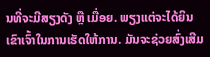ນທີ່ຈະມີສຽງດັງ ຫຼື ເມື່ອຍ. ພຽງແຕ່ຈະໄດ້ຍິນເຂົາເຈົ້າໃນການເຮັດໃຫ້ການ. ມັນຈະຊ່ວຍສົ່ງເສີມ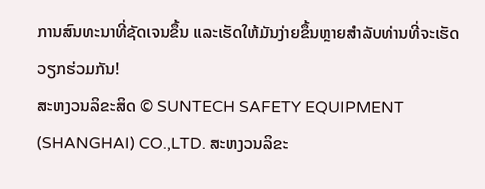ການສົນທະນາທີ່ຊັດເຈນຂຶ້ນ ແລະເຮັດໃຫ້ມັນງ່າຍຂຶ້ນຫຼາຍສໍາລັບທ່ານທີ່ຈະເຮັດວຽກຮ່ວມກັນ!
ສະຫງວນລິຂະສິດ © SUNTECH SAFETY EQUIPMENT (SHANGHAI) CO.,LTD. ສະຫງວນລິຂະ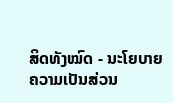ສິດທັງໝົດ - ນະໂຍບາຍຄວາມເປັນສ່ວນ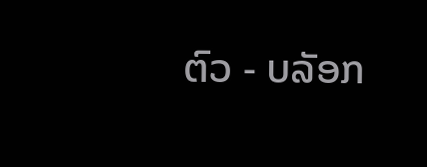ຕົວ - ບລັອກ